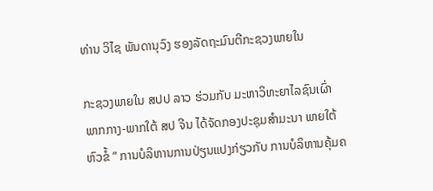ທ່ານ ວິໄຊ ພັນດານຸວົງ ຮອງລັດຖະມົນຕີກະຊວງພາຍໃນ

ກະຊວງພາຍໃນ ສປປ ລາວ ຮ່ວມກັບ ມະຫາວິທະຍາໄລຊົນເຜົ່າພາກກາງ-ພາກໃຕ້ ສປ ຈີນ ໄດ້ຈັດກອງປະຊຸມສໍາມະນາ ພາຍໃຕ້ຫົວຂໍ້ “ ການບໍລິຫານການປ່ຽນແປງກ່ຽວກັບ ການບໍລິຫານຄຸ້ມຄ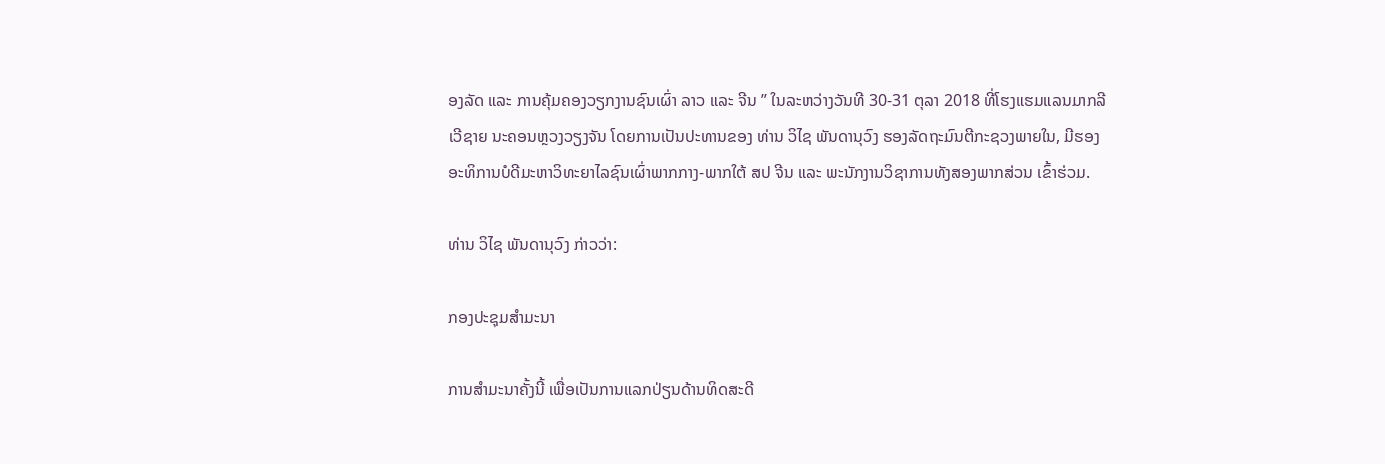ອງລັດ ແລະ ການຄຸ້ມຄອງວຽກງານຊົນເຜົ່າ ລາວ ແລະ ຈີນ ” ໃນລະຫວ່າງວັນທີ 30-31 ຕຸລາ 2018 ທີ່ໂຮງແຮມແລນມາກລີເວີຊາຍ ນະຄອນຫຼວງວຽງຈັນ ໂດຍການເປັນປະທານຂອງ ທ່ານ ວິໄຊ ພັນດານຸວົງ ຮອງລັດຖະມົນຕີກະຊວງພາຍໃນ, ມີຮອງອະທິການບໍດີມະຫາວິທະຍາໄລຊົນເຜົ່າພາກກາງ-ພາກໃຕ້ ສປ ຈີນ ແລະ ພະນັກງານວິຊາການທັງສອງພາກສ່ວນ ເຂົ້າຮ່ວມ.

ທ່ານ ວິໄຊ ພັນດານຸວົງ ກ່າວວ່າ:

ກອງປະຊຸມສໍາມະນາ

ການສໍາມະນາຄັ້ງນີ້ ເພື່ອເປັນການແລກປ່ຽນດ້ານທິດສະດີ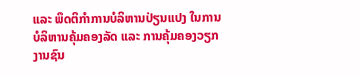ແລະ ພຶດຕິກໍາການບໍລິຫານປ່ຽນແປງ ໃນການບໍລິຫານຄຸ້ມຄອງລັດ ແລະ ການຄຸ້ມຄອງວຽກງານຊົນ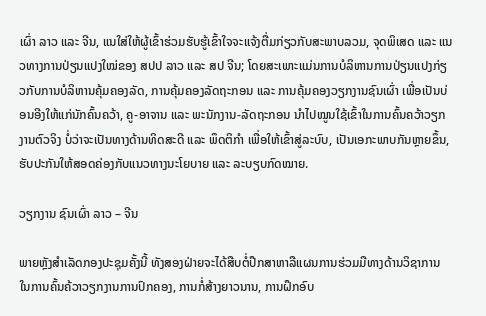ເຜົ່າ ລາວ ແລະ ຈີນ, ແນໃສ່ໃຫ້ຜູ້ເຂົ້າຮ່ວມຮັບຮູ້ເຂົ້າໃຈຈະແຈ້ງຕື່ມກ່ຽວກັບສະພາບລວມ, ຈຸດພິເສດ ແລະ ແນວທາງການປ່ຽນແປງໃໝ່ຂອງ ສປປ ລາວ ແລະ ສປ ຈີນ; ໂດຍສະເພາະແມ່ນການບໍລິຫານການປ່ຽນແປງກ່ຽວກັບການບໍລິຫານຄຸ້ມຄອງລັດ, ການຄຸ້ມຄອງລັດຖະກອນ ແລະ ການຄຸ້ມຄອງວຽກງານຊົນເຜົ່າ ເພື່ອເປັນບ່ອນອີງໃຫ້ແກ່ນັກຄົ້ນຄວ້າ, ຄູ-ອາຈານ ແລະ ພະນັກງານ-ລັດຖະກອນ ນໍາໄປໝູນໃຊ້ເຂົ້າໃນການຄົ້ນຄວ້າວຽກງານຕົວຈິງ ບໍ່ວ່າຈະເປັນທາງດ້ານທິດສະດີ ແລະ ພຶດຕິກໍາ ເພື່ອໃຫ້ເຂົ້າສູ່ລະບົບ, ເປັນເອກະພາບກັນຫຼາຍຂຶ້ນ, ຮັບປະກັນໃຫ້ສອດຄ່ອງກັບແນວທາງນະໂຍບາຍ ແລະ ລະບຽບກົດໝາຍ.

ວຽກງານ ຊົນເຜົ່າ ລາວ – ຈີນ

ພາຍຫຼັງສໍາເລັດກອງປະຊຸມຄັ້ງນີ້ ທັງສອງຝ່າຍຈະໄດ້ສືບຕໍ່ປຶກສາຫາລືແຜນການຮ່ວມມືທາງດ້ານວິຊາການ ໃນການຄົ້ນຄ້ວາວຽກງານການປົກຄອງ, ການກໍ່ສ້າງຍາວນານ, ການຝຶກອົບ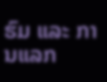ຮົມ ແລະ ການແລກ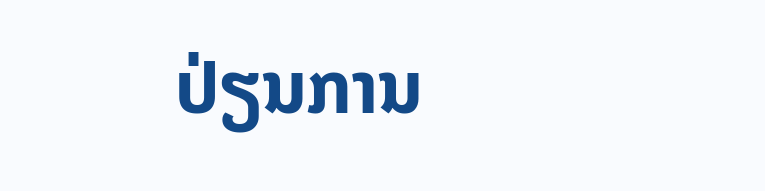ປ່ຽນການ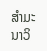ສໍາມະນາວິ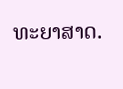ທະຍາສາດ.